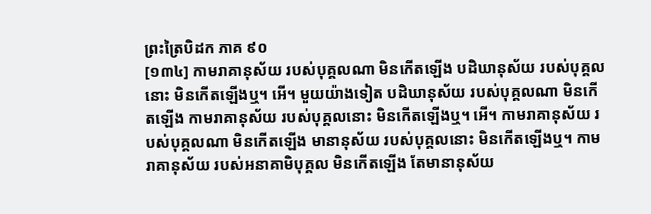ព្រះត្រៃបិដក ភាគ ៩០
[១៣៤] កាមរាគានុស័យ របស់បុគ្គលណា មិនកើតឡើង បដិឃានុស័យ របស់បុគ្គលនោះ មិនកើតឡើងឬ។ អើ។ មួយយ៉ាងទៀត បដិឃានុស័យ របស់បុគ្គលណា មិនកើតឡើង កាមរាគានុស័យ របស់បុគ្គលនោះ មិនកើតឡើងឬ។ អើ។ កាមរាគានុស័យ របស់បុគ្គលណា មិនកើតឡើង មានានុស័យ របស់បុគ្គលនោះ មិនកើតឡើងឬ។ កាមរាគានុស័យ របស់អនាគាមិបុគ្គល មិនកើតឡើង តែមានានុស័យ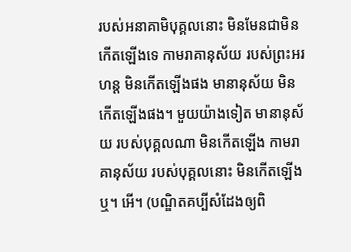របស់អនាគាមិបុគ្គលនោះ មិនមែនជាមិនកើតឡើងទេ កាមរាគានុស័យ របស់ព្រះអរហន្ត មិនកើតឡើងផង មានានុស័យ មិនកើតឡើងផង។ មួយយ៉ាងទៀត មានានុស័យ របស់បុគ្គលណា មិនកើតឡើង កាមរាគានុស័យ របស់បុគ្គលនោះ មិនកើតឡើងឬ។ អើ។ (បណ្ឌិតគប្បីសំដែងឲ្យពិ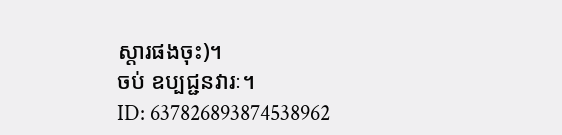ស្តារផងចុះ)។
ចប់ ឧប្បជ្ជនវារៈ។
ID: 637826893874538962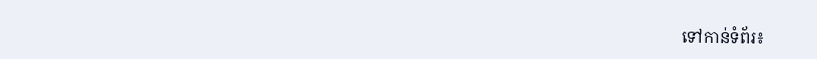ទៅកាន់ទំព័រ៖